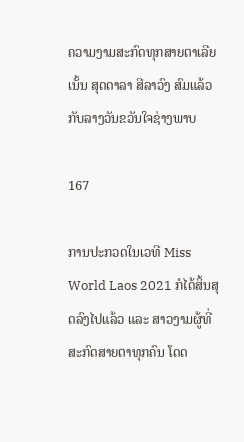ຄວາມງາມສະກົດທຸກສາຍຕາເລີຍ ເນັ້ນ ສຸດດາລາ ສີລາວົງ ສົມແລ້ວກັບລາງວັນຂວັນໃຈຊ່າງພາບ

167

ການປະກວດໃນເວທີ Miss World Laos 2021 ກໍໄດ້ສິ້ນສຸດລົງໄປແລ້ວ ແລະ ສາວງາມຜູ້ທີ່ສະກົດສາຍຕາທຸກຄົນ ໂດດ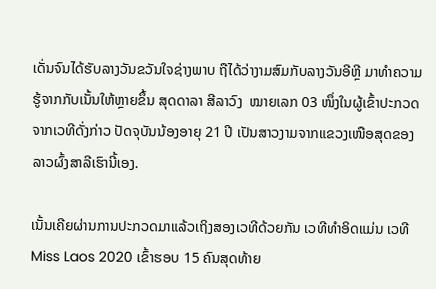ເດັ່ນຈົນໄດ້ຮັບລາງວັນຂວັນໃຈຊ່າງພາບ ຖືໄດ້ວ່າງາມສົມກັບລາງວັນອີຫຼີ ມາທໍາຄວາມຮູ້ຈາກກັບເນັ້ນໃຫ້ຫຼາຍຂຶ້ນ ສຸດດາລາ ສີລາວົງ  ໝາຍເລກ 03 ໜຶ່ງໃນຜູ້ເຂົ້າປະກວດຈາກເວທີດັ່ງກ່າວ ປັດຈຸບັນນ້ອງອາຍຸ 21 ປີ ເປັນສາວງາມຈາກແຂວງເໜືອສຸດຂອງລາວຜົ້ງສາລີເຮົານີ້ເອງ.

ເນັ້ນເຄີຍຜ່ານການປະກວດມາແລ້ວເຖິງສອງເວທີດ້ວຍກັນ ເວທີທໍາອິດແມ່ນ ເວທີ  Miss Laos 2020 ເຂົ້າຮອບ 15 ຄົນສຸດທ້າຍ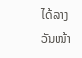ໄດ້ລາງວັນໜ້າ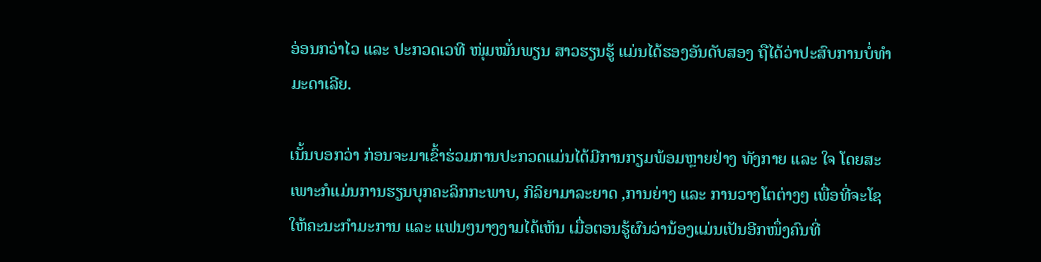ອ່ອນກວ່າໄວ ແລະ ປະກວດເວທີ ໜຸ່ມໝັ່ນພຽນ ສາວຮຽນຮູ້ ແມ່ນໄດ້ຮອງອັນດັບສອງ ຖືໄດ້ວ່າປະສົບການບໍ່ທໍາມະດາເລີຍ.

ເນັ້ນບອກວ່າ ກ່ອນຈະມາເຂົ້າຮ່ວມການປະກວດແມ່ນໄດ້ມີການກຽມພ້ອມຫຼາຍຢ່າງ ທັງກາຍ ແລະ ໃຈ ໂດຍສະເພາະກໍແມ່ນການຮຽນບຸກຄະລິກກະພາບ, ກິລິຍາມາລະຍາດ ,ການຍ່າງ ແລະ ການວາງໂຕຕ່າງໆ ເພື່ອທີ່ຈະໂຊໃຫ້ຄະນະກໍາມະການ ແລະ ແຟນໆນາງງາມໄດ້ເຫັນ ເມື່ອຕອນຮູ້ຜົນວ່ານ້ອງແມ່ນເປັນອີກໜຶ່ງຄົນທີ່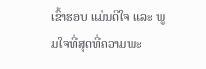ເຂົ້າຮອບ ແມ່ນດີໃຈ ແລະ ພູມໃຈທີ່ສຸດທີ່ຄວາມພະ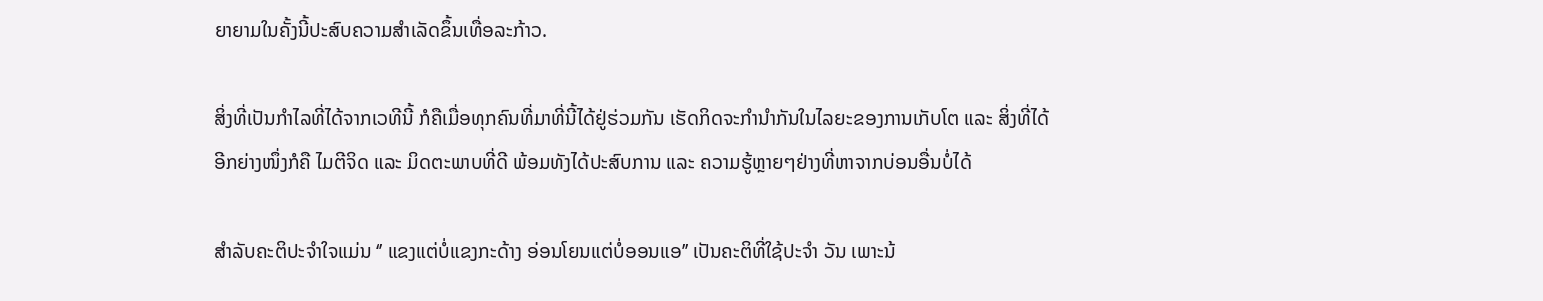ຍາຍາມໃນຄັ້ງນີ້ປະສົບຄວາມສໍາເລັດຂຶ້ນເທື່ອລະກ້າວ.

ສິ່ງທີ່ເປັນກໍາໄລທີ່ໄດ້ຈາກເວທີນີ້ ກໍຄືເມື່ອທຸກຄົນທີ່ມາທີ່ນີ້ໄດ້ຢູ່ຮ່ວມກັນ ເຮັດກິດຈະກໍານໍາກັນໃນໄລຍະຂອງການເກັບໂຕ ແລະ ສິ່ງທີ່ໄດ້ອີກຍ່າງໜຶ່ງກໍຄື ໄມຕີຈິດ ແລະ ມິດຕະພາບທີ່ດີ ພ້ອມທັງໄດ້ປະສົບການ ແລະ ຄວາມຮູ້ຫຼາຍໆຢ່າງທີ່ຫາຈາກບ່ອນອື່ນບໍ່ໄດ້

ສໍາລັບຄະຕິປະຈໍາໃຈແມ່ນ ‘’ ແຂງແຕ່ບໍ່ແຂງກະດ້າງ ອ່ອນໂຍນແຕ່ບໍ່ອອນແອ’’ ເປັນຄະຕິທີ່ໃຊ້ປະຈໍາ ວັນ ເພາະນ້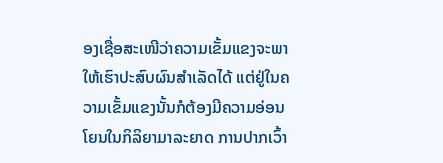ອງເຊື່ອສະເໜີວ່າຄວາມເຂັ້ມແຂງຈະພາໃຫ້ເຮົາປະສົບຜົນສໍາເລັດໄດ້ ແຕ່ຢູ່ໃນຄວາມເຂັ້ມແຂງນັ້ນກໍຕ້ອງມີຄວາມອ່ອນໂຍນໃນກິລິຍາມາລະຍາດ ການປາກເວົ້າ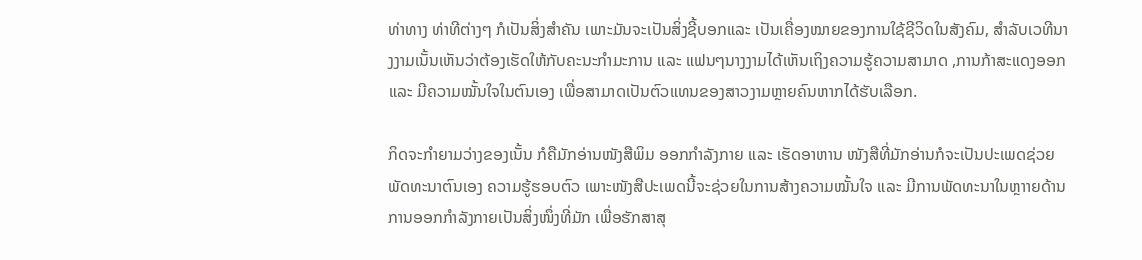ທ່າທາງ ທ່າທີຕ່າງໆ ກໍເປັນສິ່ງສໍາຄັນ ເພາະມັນຈະເປັນສິ່ງຊີ້ບອກແລະ ເປັນເຄື່ອງໝາຍຂອງການໃຊ້ຊີວິດໃນສັງຄົມ, ສຳລັບເວທີນາງງາມເນັ້ນເຫັນວ່າຕ້ອງເຮັດໃຫ້ກັບຄະນະກໍາມະການ ແລະ ແຟນໆນາງງາມໄດ້ເຫັນເຖິງຄວາມຮູ້ຄວາມສາມາດ ,ການກ້າສະແດງອອກ ແລະ ມີຄວາມໝັ້ນໃຈໃນຕົນເອງ ເພື່ອສາມາດເປັນຕົວແທນຂອງສາວງາມຫຼາຍຄົນຫາກໄດ້ຮັບເລືອກ.

ກິດຈະກໍາຍາມວ່າງຂອງເນັ້ນ ກໍຄືມັກອ່ານໜັງສືພິມ ອອກກໍາລັງກາຍ ແລະ ເຮັດອາຫານ ໜັງສືທີ່ມັກອ່ານກໍຈະເປັນປະເພດຊ່ວຍພັດທະນາຕົນເອງ ຄວາມຮູ້ຮອບຕົວ ເພາະໜັງສືປະເພດນີ້ຈະຊ່ວຍໃນການສ້າງຄວາມໝັ້ນໃຈ ແລະ ມີການພັດທະນາໃນຫຼາາຍດ້ານ ການອອກກໍາລັງກາຍເປັນສິ່ງໜຶ່ງທີ່ມັກ ເພື່ອຮັກສາສຸ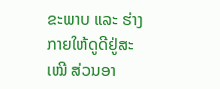ຂະພາບ ແລະ ຮ່າງກາຍໃຫ້ດູດີຢູ່ສະເໝີ ສ່ວນອາ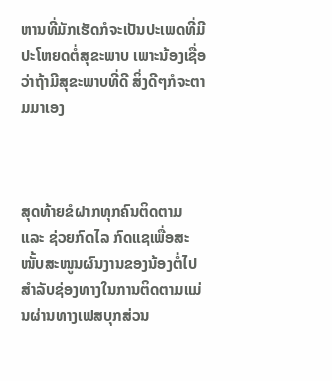ຫານທີ່ມັກເຮັດກໍຈະເປັນປະເພດທີ່ມີປະໂຫຍດຕໍ່ສຸຂະພາບ ເພາະນ້ອງເຊື່ອວ່າຖ້າມີສຸຂະພາບທີ່ດີ ສິ່ງດີໆກໍຈະຕາມມາເອງ



ສຸດທ້າຍຂໍຝາກທຸກຄົນຕິດຕາມ ແລະ ຊ່ວຍກົດໄລ ກົດແຊເພື່ອສະໜັ້ບສະໜູນຜົນງານຂອງນ້ອງຕໍ່ໄປ ສໍາລັບຊ່ອງທາງໃນການຕິດຕາມແມ່ນຜ່ານທາງເຟສບຸກສ່ວນ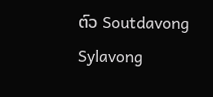ຕົວ Soutdavong Sylavong